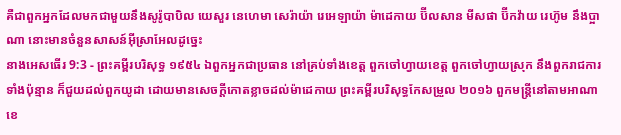គឺជាពួកអ្នកដែលមកជាមួយនឹងសូរ៉ូបាបិល យេសួរ នេហេមា សេរ៉ាយ៉ា រេអេឡាយ៉ា ម៉ាដេកាយ ប៊ីលសាន មីសផា ប៊ីកវ៉ាយ រេហ៊ូម នឹងប្អាណា នោះមានចំនួនសាសន៍អ៊ីស្រាអែលដូច្នេះ
នាងអេសធើរ 9:3 - ព្រះគម្ពីរបរិសុទ្ធ ១៩៥៤ ឯពួកអ្នកជាប្រធាន នៅគ្រប់ទាំងខេត្ត ពួកចៅហ្វាយខេត្ត ពួកចៅហ្វាយស្រុក នឹងពួករាជការទាំងប៉ុន្មាន ក៏ជួយដល់ពួកយូដា ដោយមានសេចក្ដីកោតខ្លាចដល់ម៉ាដេកាយ ព្រះគម្ពីរបរិសុទ្ធកែសម្រួល ២០១៦ ពួកមន្ត្រីនៅតាមអាណាខេ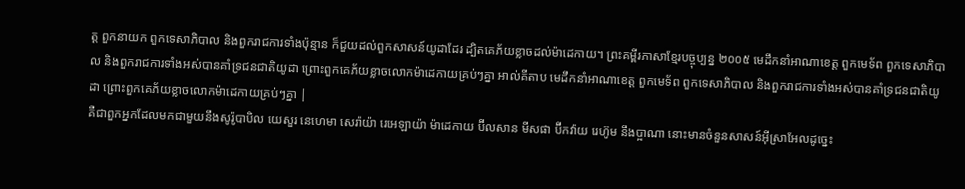ត្ត ពួកនាយក ពួកទេសាភិបាល និងពួករាជការទាំងប៉ុន្មាន ក៏ជួយដល់ពួកសាសន៍យូដាដែរ ដ្បិតគេភ័យខ្លាចដល់ម៉ាដេកាយ។ ព្រះគម្ពីរភាសាខ្មែរបច្ចុប្បន្ន ២០០៥ មេដឹកនាំអាណាខេត្ត ពួកមេទ័ព ពួកទេសាភិបាល និងពួករាជការទាំងអស់បានគាំទ្រជនជាតិយូដា ព្រោះពួកគេភ័យខ្លាចលោកម៉ាដេកាយគ្រប់ៗគ្នា អាល់គីតាប មេដឹកនាំអាណាខេត្ត ពួកមេទ័ព ពួកទេសាភិបាល និងពួករាជការទាំងអស់បានគាំទ្រជនជាតិយូដា ព្រោះពួកគេភ័យខ្លាចលោកម៉ាដេកាយគ្រប់ៗគ្នា |
គឺជាពួកអ្នកដែលមកជាមួយនឹងសូរ៉ូបាបិល យេសួរ នេហេមា សេរ៉ាយ៉ា រេអេឡាយ៉ា ម៉ាដេកាយ ប៊ីលសាន មីសផា ប៊ីកវ៉ាយ រេហ៊ូម នឹងប្អាណា នោះមានចំនួនសាសន៍អ៊ីស្រាអែលដូច្នេះ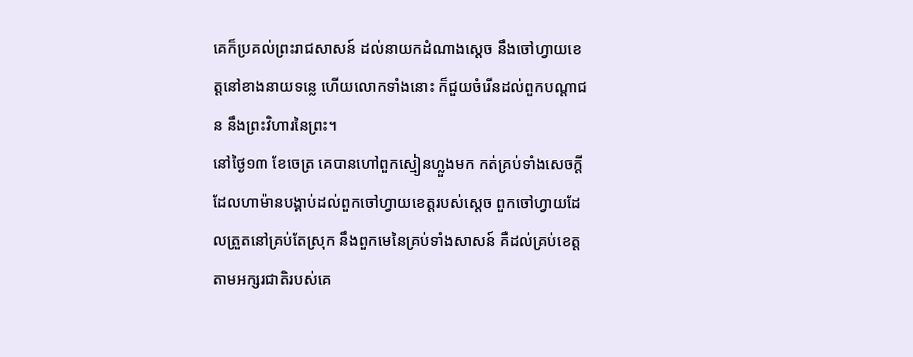គេក៏ប្រគល់ព្រះរាជសាសន៍ ដល់នាយកដំណាងស្តេច នឹងចៅហ្វាយខេត្តនៅខាងនាយទន្លេ ហើយលោកទាំងនោះ ក៏ជួយចំរើនដល់ពួកបណ្តាជន នឹងព្រះវិហារនៃព្រះ។
នៅថ្ងៃ១៣ ខែចេត្រ គេបានហៅពួកស្មៀនហ្លួងមក កត់គ្រប់ទាំងសេចក្ដីដែលហាម៉ានបង្គាប់ដល់ពួកចៅហ្វាយខេត្តរបស់ស្តេច ពួកចៅហ្វាយដែលត្រួតនៅគ្រប់តែស្រុក នឹងពួកមេនៃគ្រប់ទាំងសាសន៍ គឺដល់គ្រប់ខេត្តតាមអក្សរជាតិរបស់គេ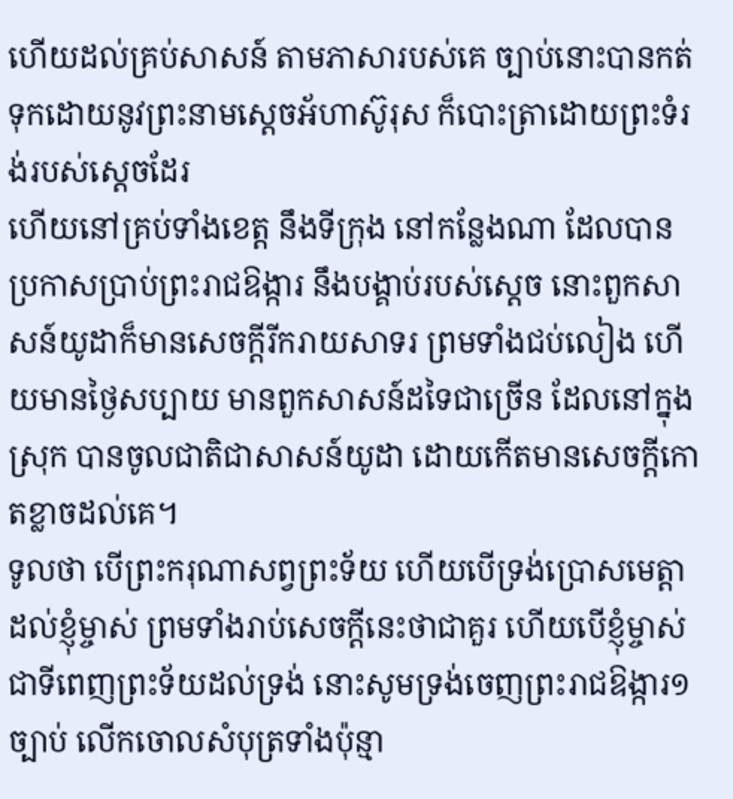ហើយដល់គ្រប់សាសន៍ តាមភាសារបស់គេ ច្បាប់នោះបានកត់ទុកដោយនូវព្រះនាមស្តេចអ័ហាស៊ូរុស ក៏បោះត្រាដោយព្រះទំរង់របស់ស្តេចដែរ
ហើយនៅគ្រប់ទាំងខេត្ត នឹងទីក្រុង នៅកន្លែងណា ដែលបានប្រកាសប្រាប់ព្រះរាជឱង្ការ នឹងបង្គាប់របស់ស្តេច នោះពួកសាសន៍យូដាក៏មានសេចក្ដីរីករាយសាទរ ព្រមទាំងជប់លៀង ហើយមានថ្ងៃសប្បាយ មានពួកសាសន៍ដទៃជាច្រើន ដែលនៅក្នុងស្រុក បានចូលជាតិជាសាសន៍យូដា ដោយកើតមានសេចក្ដីកោតខ្លាចដល់គេ។
ទូលថា បើព្រះករុណាសព្វព្រះទ័យ ហើយបើទ្រង់ប្រោសមេត្តាដល់ខ្ញុំម្ចាស់ ព្រមទាំងរាប់សេចក្ដីនេះថាជាគួរ ហើយបើខ្ញុំម្ចាស់ជាទីពេញព្រះទ័យដល់ទ្រង់ នោះសូមទ្រង់ចេញព្រះរាជឱង្ការ១ច្បាប់ លើកចោលសំបុត្រទាំងប៉ុន្មា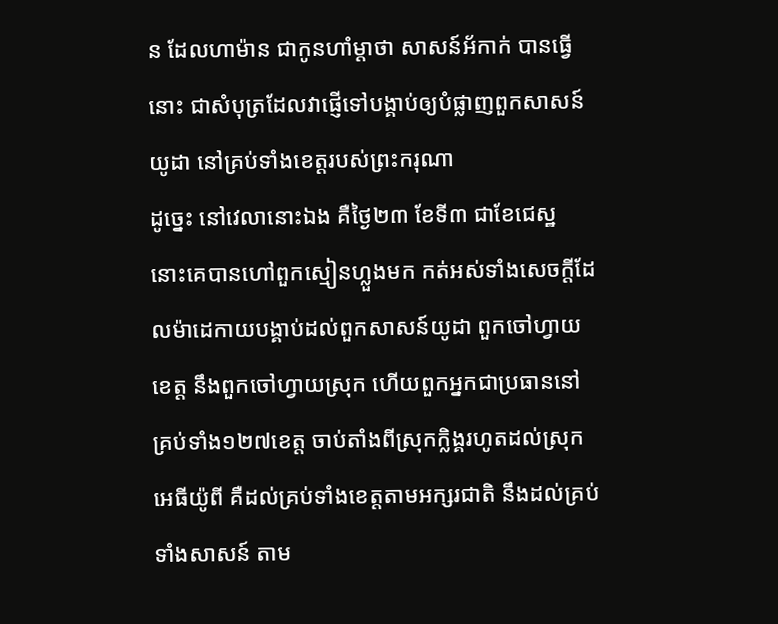ន ដែលហាម៉ាន ជាកូនហាំម្តាថា សាសន៍អ័កាក់ បានធ្វើនោះ ជាសំបុត្រដែលវាផ្ញើទៅបង្គាប់ឲ្យបំផ្លាញពួកសាសន៍យូដា នៅគ្រប់ទាំងខេត្តរបស់ព្រះករុណា
ដូច្នេះ នៅវេលានោះឯង គឺថ្ងៃ២៣ ខែទី៣ ជាខែជេស្ឋ នោះគេបានហៅពួកស្មៀនហ្លួងមក កត់អស់ទាំងសេចក្ដីដែលម៉ាដេកាយបង្គាប់ដល់ពួកសាសន៍យូដា ពួកចៅហ្វាយខេត្ត នឹងពួកចៅហ្វាយស្រុក ហើយពួកអ្នកជាប្រធាននៅគ្រប់ទាំង១២៧ខេត្ត ចាប់តាំងពីស្រុកក្លិង្គរហូតដល់ស្រុកអេធីយ៉ូពី គឺដល់គ្រប់ទាំងខេត្តតាមអក្សរជាតិ នឹងដល់គ្រប់ទាំងសាសន៍ តាម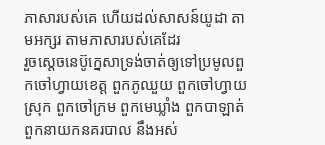ភាសារបស់គេ ហើយដល់សាសន៍យូដា តាមអក្សរ តាមភាសារបស់គេដែរ
រួចស្តេចនេប៊ូក្នេសាទ្រង់ចាត់ឲ្យទៅប្រមូលពួកចៅហ្វាយខេត្ត ពួកភូឈួយ ពួកចៅហ្វាយស្រុក ពួកចៅក្រម ពួកមេឃ្លាំង ពួកបាឡាត់ ពួកនាយកនគរបាល នឹងអស់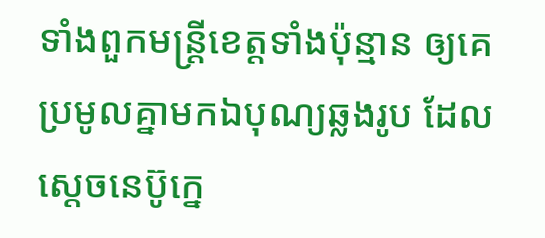ទាំងពួកមន្ត្រីខេត្តទាំងប៉ុន្មាន ឲ្យគេប្រមូលគ្នាមកឯបុណ្យឆ្លងរូប ដែលស្តេចនេប៊ូក្នេ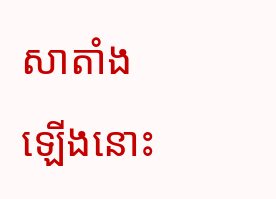សាតាំងឡើងនោះ